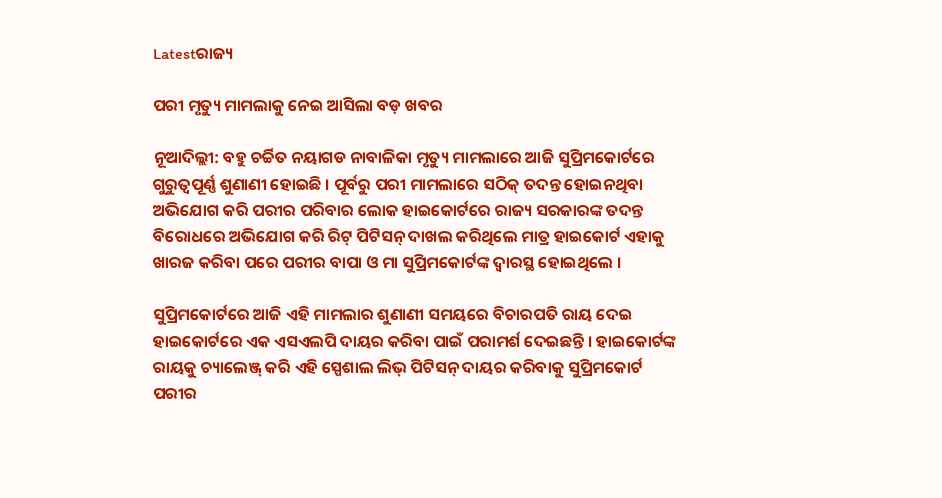Latestରାଜ୍ୟ

ପରୀ ମୃତ୍ୟୁ ମାମଲାକୁ ନେଇ ଆସିଲା ବଡ଼ ଖବର

ନୂଆଦିଲ୍ଲୀ: ବହୁ ଚର୍ଚ୍ଚିତ ନୟାଗଡ ନାବାଳିକା ମୃତ୍ୟୁ ମାମଲାରେ ଆଜି ସୁପ୍ରିମକୋର୍ଟରେ ଗୁରୁତ୍ୱପୂର୍ଣ୍ଣ ଶୁଣାଣୀ ହୋଇଛି । ପୂର୍ବରୁ ପରୀ ମାମଲାରେ ସଠିକ୍ ତଦନ୍ତ ହୋଇନଥିବା ଅଭିଯୋଗ କରି ପରୀର ପରିବାର ଲୋକ ହାଇକୋର୍ଟରେ ରାଜ୍ୟ ସରକାରଙ୍କ ତଦନ୍ତ ବିରୋଧରେ ଅଭିଯୋଗ କରି ରିଟ୍ ପିଟିସନ୍ ଦାଖଲ କରିଥିଲେ ମାତ୍ର ହାଇକୋର୍ଟ ଏହାକୁ ଖାରଜ କରିବା ପରେ ପରୀର ବାପା ଓ ମା ସୁପ୍ରିମକୋର୍ଟଙ୍କ ଦ୍ୱାରସ୍ଥ ହୋଇଥିଲେ ।

ସୁପ୍ରିମକୋର୍ଟରେ ଆଜି ଏହି ମାମଲାର ଶୁଣାଣୀ ସମୟରେ ବିଚାରପତି ରାୟ ଦେଇ ହାଇକୋର୍ଟରେ ଏକ ଏସଏଲପି ଦାୟର କରିବା ପାଇଁ ପରାମର୍ଶ ଦେଇଛନ୍ତି । ହାଇକୋର୍ଟଙ୍କ ରାୟକୁ ଚ୍ୟାଲେଞ୍ଜ୍ କରି ଏହି ସ୍ପେଶାଲ ଲିଭ୍ ପିଟିସନ୍ ଦାୟର କରିବାକୁ ସୁପ୍ରିମକୋର୍ଟ ପରୀର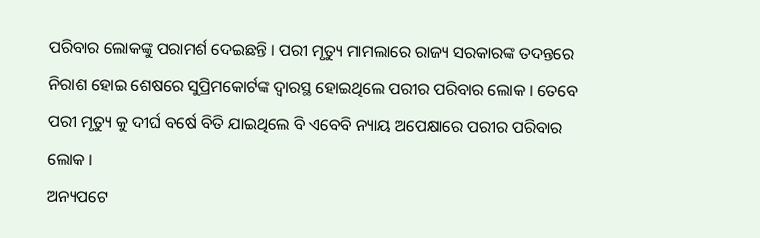ପରିବାର ଲୋକଙ୍କୁ ପରାମର୍ଶ ଦେଇଛନ୍ତି । ପରୀ ମୃତ୍ୟୁ ମାମଲାରେ ରାଜ୍ୟ ସରକାରଙ୍କ ତଦନ୍ତରେ ନିରାଶ ହୋଇ ଶେଷରେ ସୁପ୍ରିମକୋର୍ଟଙ୍କ ଦ୍ୱାରସ୍ଥ ହୋଇଥିଲେ ପରୀର ପରିବାର ଲୋକ । ତେବେ ପରୀ ମୃତ୍ୟୁ କୁ ଦୀର୍ଘ ବର୍ଷେ ବିତି ଯାଇଥିଲେ ବି ଏବେବି ନ୍ୟାୟ ଅପେକ୍ଷାରେ ପରୀର ପରିବାର ଲୋକ ।
ଅନ୍ୟପଟେ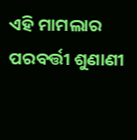ଏହି ମାମଲାର ପରବର୍ତ୍ତୀ ଶୁଣାଣୀ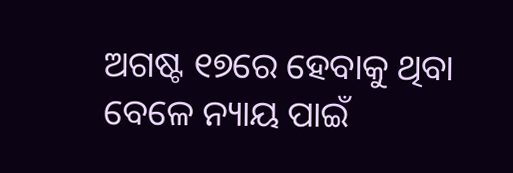ଅଗଷ୍ଟ ୧୭ରେ ହେବାକୁ ଥିବା ବେଳେ ନ୍ୟାୟ ପାଇଁ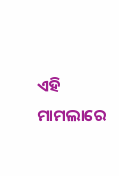ଏହି ମାମଲାରେ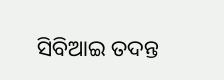ସିବିଆଇ ତଦନ୍ତ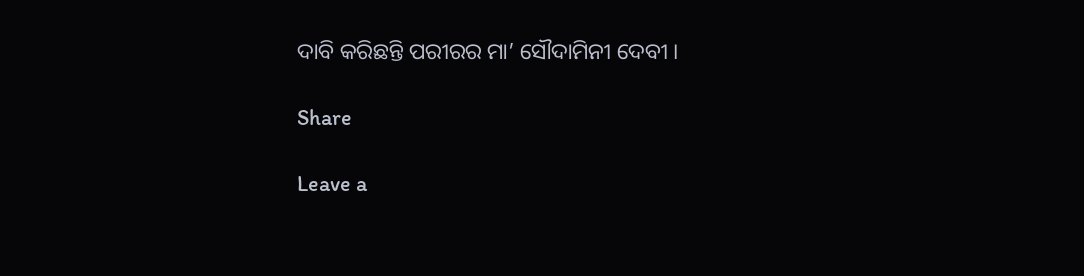ଦାବି କରିଛନ୍ତି ପରୀରର ମା’ ସୌଦାମିନୀ ଦେବୀ ।

Share

Leave a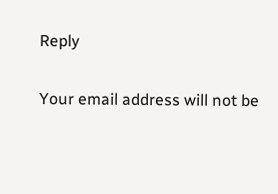Reply

Your email address will not be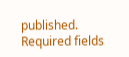published. Required fields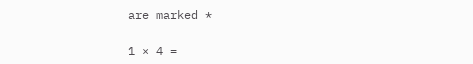are marked *

1 × 4 =